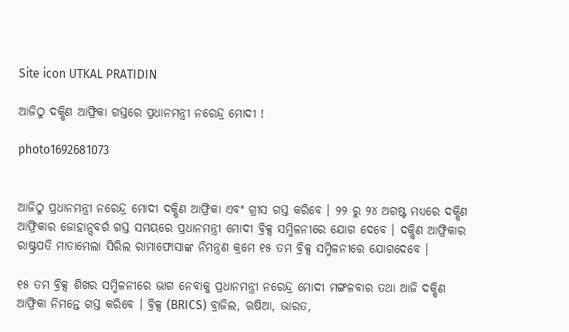Site icon UTKAL PRATIDIN

ଆଜିଠୁ ଦକ୍ଷିଣ ଆଫ୍ରିକା ଗସ୍ତରେ ପ୍ରଧାନମନ୍ତ୍ରୀ ନରେନ୍ଦ୍ର ମୋଦୀ !

photo1692681073


ଆଜିଠୁ ପ୍ରଧାନମନ୍ତ୍ରୀ ନରେନ୍ଦ୍ର ମୋଦୀ ଦକ୍ଷିଣ ଆଫ୍ରିକା ଏବଂ ଗ୍ରୀସ ଗସ୍ତ କରିବେ । ୨୨ ରୁ ୨୪ ଅଗଷ୍ଟ ମଧ୍ୟରେ ଦକ୍ଷିଣ ଆଫ୍ରିକାର ଜୋହାନ୍ସବର୍ଗ ଗସ୍ତ ସମୟରେ ପ୍ରଧାନମନ୍ତ୍ରୀ ମୋଦୀ ବ୍ରିକ୍ସ ସମ୍ମିଳନୀରେ ଯୋଗ ଦେବେ । ଦକ୍ଷିଣ ଆଫ୍ରିକାର ରାଷ୍ଟ୍ରପତି ମାତାମେଲା ସିରିଲ ରାମାଫୋସାଙ୍କ ନିମନ୍ତ୍ରଣ କ୍ରମେ ୧୫ ତମ ବ୍ରିକ୍ସ ସମ୍ମିଳନୀରେ ଯୋଗଦେବେ ।

୧୫ ତମ ବ୍ରିକ୍ସ ଶିଖର ସମ୍ମିଳନୀରେ ଭାଗ ନେବାକୁ ପ୍ରଧାନମନ୍ତ୍ରୀ ନରେନ୍ଦ୍ର ମୋଦୀ ମଙ୍ଗଳବାର ତଥା ଆଜି ଦକ୍ଷିଣ ଆଫ୍ରିକା ନିମନ୍ତେ ଗସ୍ତ କରିବେ । ବ୍ରିକ୍ସ (BRICS) ବ୍ରାଜିଲ, ଋଷିଆ, ଭାରତ,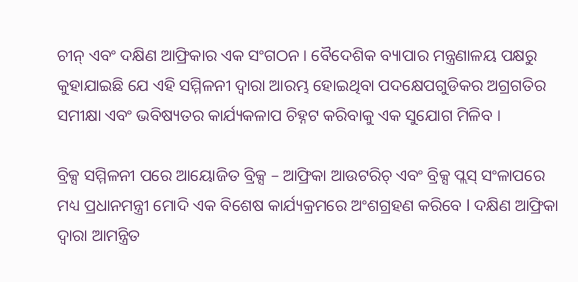ଚୀନ୍ ଏବଂ ଦକ୍ଷିଣ ଆଫ୍ରିକାର ଏକ ସଂଗଠନ । ବୈଦେଶିକ ବ୍ୟାପାର ମନ୍ତ୍ରଣାଳୟ ପକ୍ଷରୁ କୁହାଯାଇଛି ଯେ ଏହି ସମ୍ମିଳନୀ ଦ୍ୱାରା ଆରମ୍ଭ ହୋଇଥିବା ପଦକ୍ଷେପଗୁଡିକର ଅଗ୍ରଗତିର ସମୀକ୍ଷା ଏବଂ ଭବିଷ୍ୟତର କାର୍ଯ୍ୟକଳାପ ଚିହ୍ନଟ କରିବାକୁ ଏକ ସୁଯୋଗ ମିଳିବ ।

ବ୍ରିକ୍ସ ସମ୍ମିଳନୀ ପରେ ଆୟୋଜିତ ବ୍ରିକ୍ସ – ଆଫ୍ରିକା ଆଉଟରିଚ୍ ଏବଂ ବ୍ରିକ୍ସ ପ୍ଲସ୍ ସଂଳାପରେ ମଧ୍ୟ ପ୍ରଧାନମନ୍ତ୍ରୀ ମୋଦି ଏକ ବିଶେଷ କାର୍ଯ୍ୟକ୍ରମରେ ଅଂଶଗ୍ରହଣ କରିବେ l ଦକ୍ଷିଣ ଆଫ୍ରିକା ଦ୍ୱାରା ଆମନ୍ତ୍ରିତ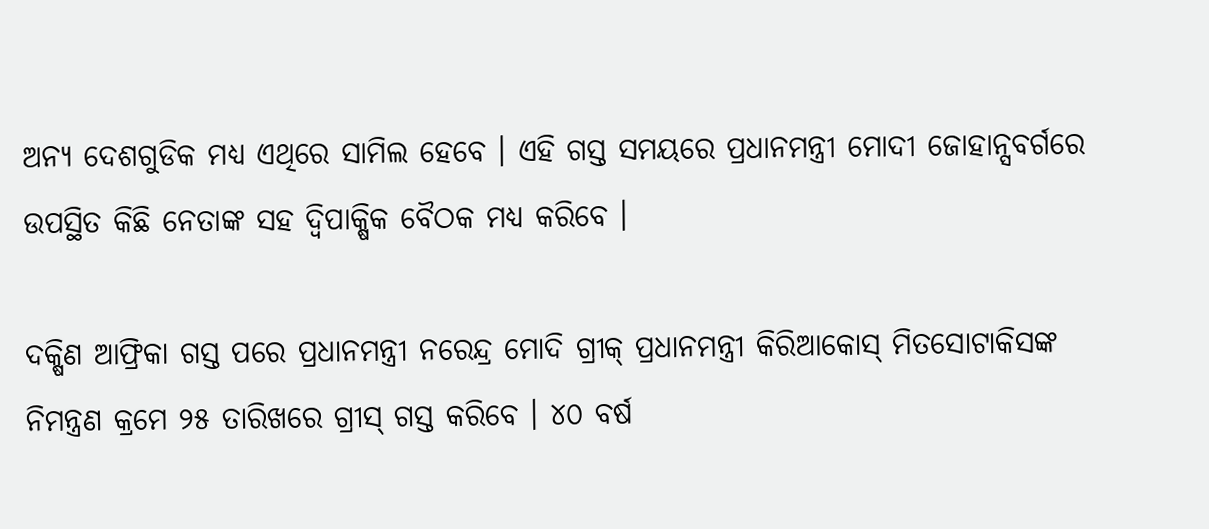ଅନ୍ୟ ଦେଶଗୁଡିକ ମଧ୍ୟ ଏଥିରେ ସାମିଲ ହେବେ । ଏହି ଗସ୍ତ ସମୟରେ ପ୍ରଧାନମନ୍ତ୍ରୀ ମୋଦୀ ଜୋହାନ୍ସବର୍ଗରେ ଉପସ୍ଥିତ କିଛି ନେତାଙ୍କ ସହ ଦ୍ୱିପାକ୍ଷିକ ବୈଠକ ମଧ୍ୟ କରିବେ ।

ଦକ୍ଷିଣ ଆଫ୍ରିକା ଗସ୍ତ ପରେ ପ୍ରଧାନମନ୍ତ୍ରୀ ନରେନ୍ଦ୍ର ମୋଦି ଗ୍ରୀକ୍ ପ୍ରଧାନମନ୍ତ୍ରୀ କିରିଆକୋସ୍ ମିତସୋଟାକିସଙ୍କ ନିମନ୍ତ୍ରଣ କ୍ରମେ ୨୫ ତାରିଖରେ ଗ୍ରୀସ୍ ଗସ୍ତ କରିବେ । ୪୦ ବର୍ଷ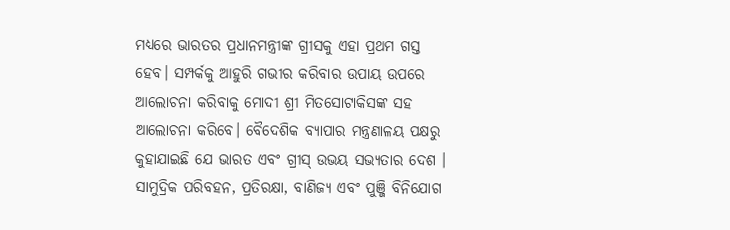ମଧ୍ୟରେ ଭାରତର ପ୍ରଧାନମନ୍ତ୍ରୀଙ୍କ ଗ୍ରୀସକୁ ଏହା ପ୍ରଥମ ଗସ୍ତ ହେବ। ସମ୍ପର୍କକୁ ଆହୁରି ଗଭୀର କରିବାର ଉପାୟ ଉପରେ ଆଲୋଚନା କରିବାକୁ ମୋଦୀ ଶ୍ରୀ ମିତସୋଟାକିସଙ୍କ ସହ ଆଲୋଚନା କରିବେ। ବୈଦେଶିକ ବ୍ୟାପାର ମନ୍ତ୍ରଣାଳୟ ପକ୍ଷରୁ କୁହାଯାଇଛି ଯେ ଭାରତ ଏବଂ ଗ୍ରୀସ୍ ଉଭୟ ସଭ୍ୟତାର ଦେଶ । ସାମୁଦ୍ରିକ ପରିବହନ, ପ୍ରତିରକ୍ଷା, ବାଣିଜ୍ୟ ଏବଂ ପୁଞ୍ଜି ବିନିଯୋଗ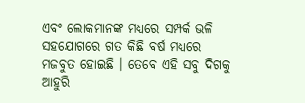ଏବଂ ଲୋକମାନଙ୍କ ମଧ୍ୟରେ ସମ୍ପର୍କ ଭଳି ସହଯୋଗରେ ଗତ କିଛି ବର୍ଷ ମଧ୍ୟରେ ମଜବୁତ ହୋଇଛି । ତେବେ ଏହି ସବୁ ଦିଗକୁ ଆହୁରି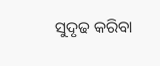ସୁଦୃଢ କରିବା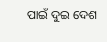ପାଇଁ ଦୁଇ ଦେଶ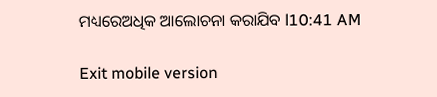ମଧ୍ୟରେଅଧିକ ଆଲୋଚନା କରାଯିବ l10:41 AM

Exit mobile version